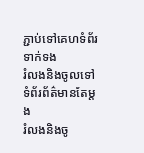ភ្ជាប់ទៅគេហទំព័រទាក់ទង
រំលងនិងចូលទៅទំព័រព័ត៌មានតែម្តង
រំលងនិងចូ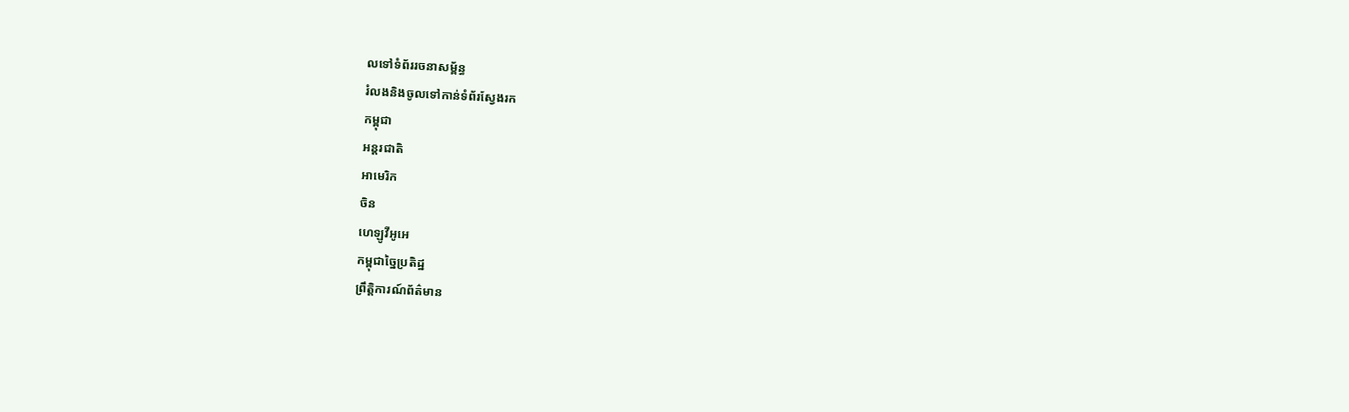លទៅទំព័ររចនាសម្ព័ន្ធ
រំលងនិងចូលទៅកាន់ទំព័រស្វែងរក
កម្ពុជា
អន្តរជាតិ
អាមេរិក
ចិន
ហេឡូវីអូអេ
កម្ពុជាច្នៃប្រតិដ្ឋ
ព្រឹត្តិការណ៍ព័ត៌មាន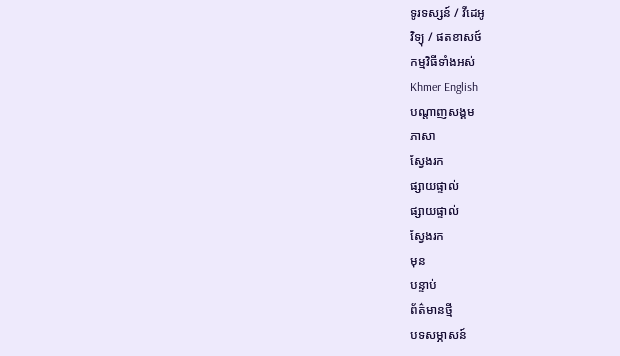ទូរទស្សន៍ / វីដេអូ
វិទ្យុ / ផតខាសថ៍
កម្មវិធីទាំងអស់
Khmer English
បណ្តាញសង្គម
ភាសា
ស្វែងរក
ផ្សាយផ្ទាល់
ផ្សាយផ្ទាល់
ស្វែងរក
មុន
បន្ទាប់
ព័ត៌មានថ្មី
បទសម្ភាសន៍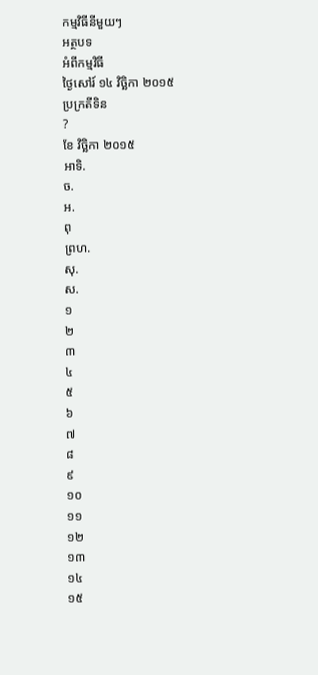កម្មវិធីនីមួយៗ
អត្ថបទ
អំពីកម្មវិធី
ថ្ងៃសៅរ៍ ១៤ វិច្ឆិកា ២០១៥
ប្រក្រតីទិន
?
ខែ វិច្ឆិកា ២០១៥
អាទិ.
ច.
អ.
ពុ
ព្រហ.
សុ.
ស.
១
២
៣
៤
៥
៦
៧
៨
៩
១០
១១
១២
១៣
១៤
១៥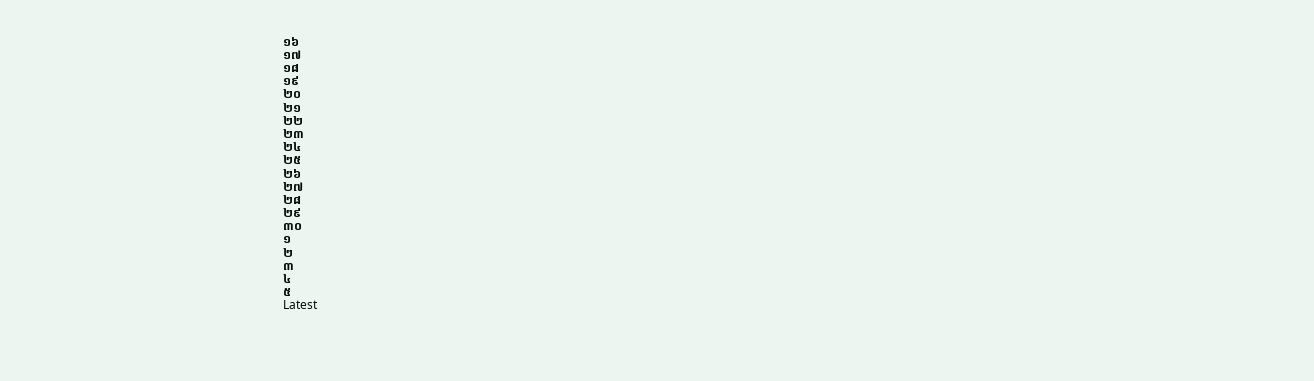១៦
១៧
១៨
១៩
២០
២១
២២
២៣
២៤
២៥
២៦
២៧
២៨
២៩
៣០
១
២
៣
៤
៥
Latest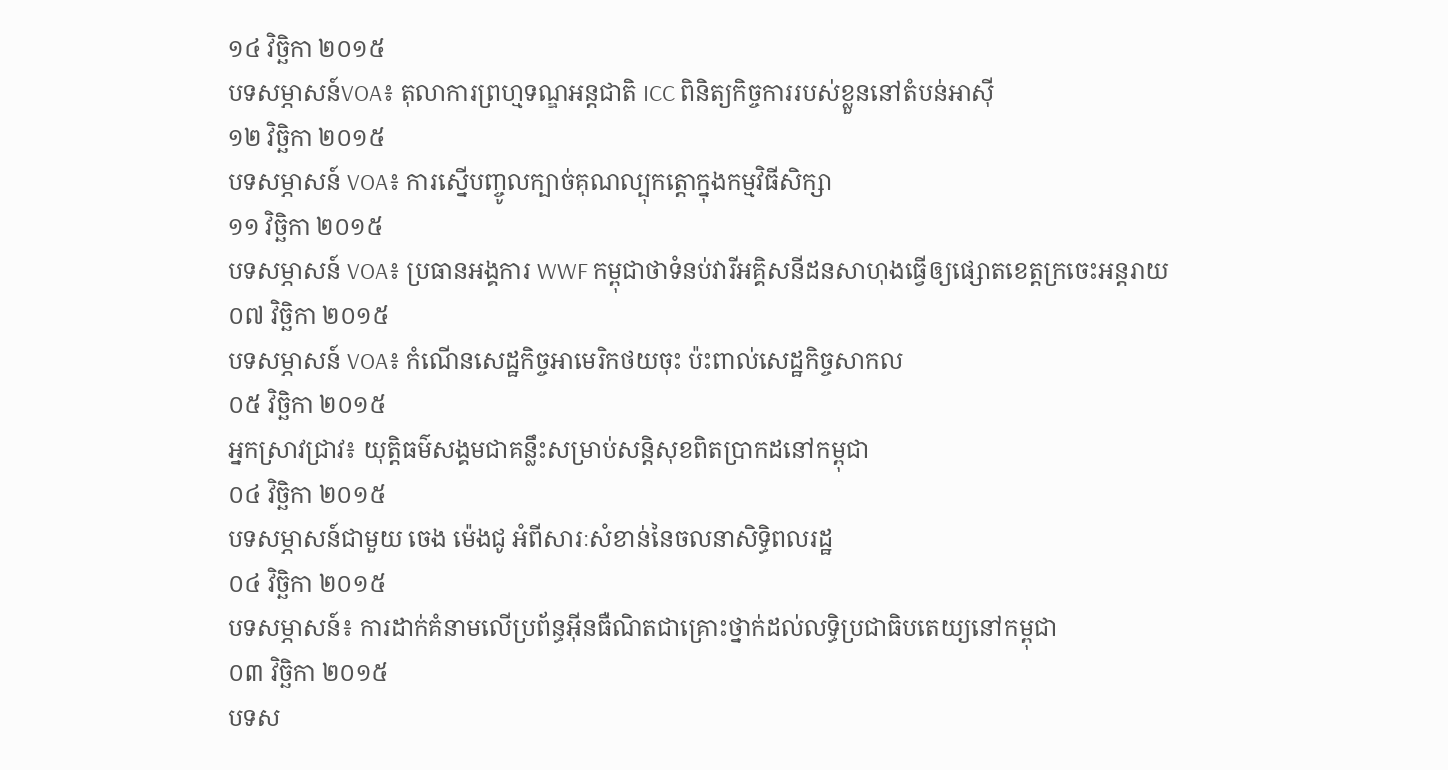១៤ វិច្ឆិកា ២០១៥
បទសម្ភាសន៍VOA៖ តុលាការព្រហ្មទណ្ឌអន្តជាតិ ICC ពិនិត្យកិច្ចការរបស់ខ្លួននៅតំបន់អាស៊ី
១២ វិច្ឆិកា ២០១៥
បទសម្ភាសន៍ VOA៖ ការស្នើបញ្ចូលក្បាច់គុណល្បុកត្តោក្នុងកម្មវិធីសិក្សា
១១ វិច្ឆិកា ២០១៥
បទសម្ភាសន៍ VOA៖ ប្រធានអង្គការ WWF កម្ពុជាថាទំនប់វារីអគ្គិសនីដនសាហុងធ្វើឲ្យផ្សោតខេត្តក្រចេះអន្តរាយ
០៧ វិច្ឆិកា ២០១៥
បទសម្ភាសន៍ VOA៖ កំណើនសេដ្ឋកិច្ចអាមេរិកថយចុះ ប៉ះពាល់សេដ្ឋកិច្ចសាកល
០៥ វិច្ឆិកា ២០១៥
អ្នកស្រាវជ្រាវ៖ យុត្តិធម៌សង្គមជាគន្លឹះសម្រាប់សន្តិសុខពិតប្រាកដនៅកម្ពុជា
០៤ វិច្ឆិកា ២០១៥
បទសម្ភាសន៍ជាមួយ ចេង ម៉េងជូ អំពីសារៈសំខាន់នៃចលនាសិទ្ធិពលរដ្ឋ
០៤ វិច្ឆិកា ២០១៥
បទសម្ភាសន៍៖ ការដាក់គំនាមលើប្រព័ន្ធអ៊ីនធឺណិតជាគ្រោះថ្នាក់ដល់លទ្ធិប្រជាធិបតេយ្យនៅកម្ពុជា
០៣ វិច្ឆិកា ២០១៥
បទស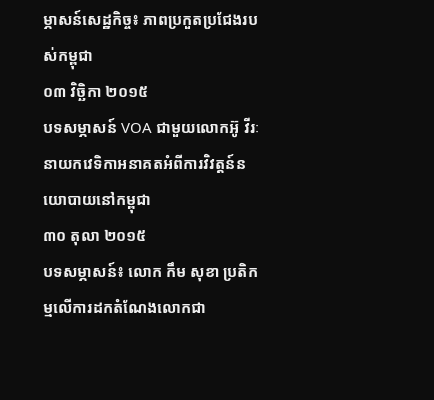ម្ភាសន៍សេដ្ឋកិច្ច៖ ភាពប្រកួតប្រជែងរបស់កម្ពុជា
០៣ វិច្ឆិកា ២០១៥
បទសម្ភាសន៍ VOA ជាមួយលោកអ៊ូ វីរៈ នាយកវេទិកាអនាគតអំពីការវិវត្តន៍នយោបាយនៅកម្ពុជា
៣០ តុលា ២០១៥
បទសម្ភាសន៍៖ លោក កឹម សុខា ប្រតិកម្មលើការដកតំណែងលោកជា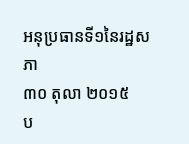អនុប្រធានទី១នៃរដ្ឋសភា
៣០ តុលា ២០១៥
ប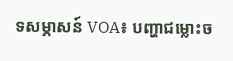ទសម្ភាសន៍ VOA៖ បញ្ហាជម្លោះច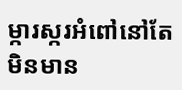ម្ការស្ករអំពៅនៅតែមិនមាន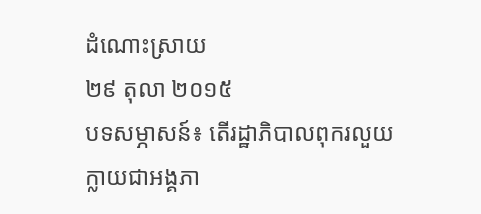ដំណោះស្រាយ
២៩ តុលា ២០១៥
បទសម្ភាសន៍៖ តើរដ្ឋាភិបាលពុករលួយក្លាយជាអង្គភា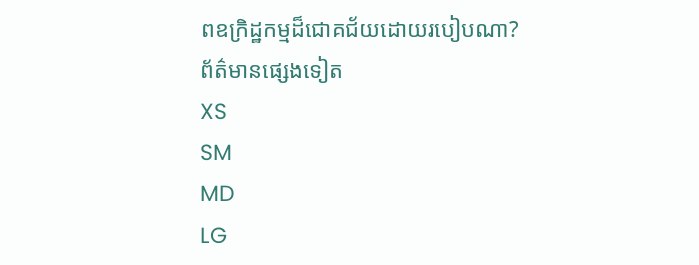ពឧក្រិដ្ឋកម្មដ៏ជោគជ័យដោយរបៀបណា?
ព័ត៌មានផ្សេងទៀត
XS
SM
MD
LG